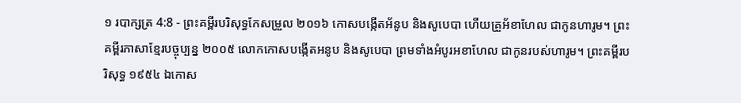១ របាក្សត្រ 4:8 - ព្រះគម្ពីរបរិសុទ្ធកែសម្រួល ២០១៦ កោសបង្កើតអ័នូប និងសូបេបា ហើយគ្រួអ័ខាហែល ជាកូនហារូម។ ព្រះគម្ពីរភាសាខ្មែរបច្ចុប្បន្ន ២០០៥ លោកកោសបង្កើតអនូប និងសូបេបា ព្រមទាំងអំបូរអខាហែល ជាកូនរបស់ហារូម។ ព្រះគម្ពីរបរិសុទ្ធ ១៩៥៤ ឯកោស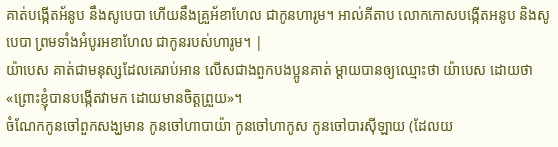គាត់បង្កើតអ័នូប នឹងសូបេបា ហើយនឹងគ្រួអ័ខាហែល ជាកូនហារូម។ អាល់គីតាប លោកកោសបង្កើតអនូប និងសូបេបា ព្រមទាំងអំបូរអខាហែល ជាកូនរបស់ហារូម។ |
យ៉ាបេស គាត់ជាមនុស្សដែលគេរាប់អាន លើសជាងពួកបងប្អូនគាត់ ម្តាយបានឲ្យឈ្មោះថា យ៉ាបេស ដោយថា «ព្រោះខ្ញុំបានបង្កើតវាមក ដោយមានចិត្តព្រួយ»។
ចំណែកកូនចៅពួកសង្ឃមាន កូនចៅហាបាយ៉ា កូនចៅហាកូស កូនចៅបារស៊ីឡាយ (ដែលយ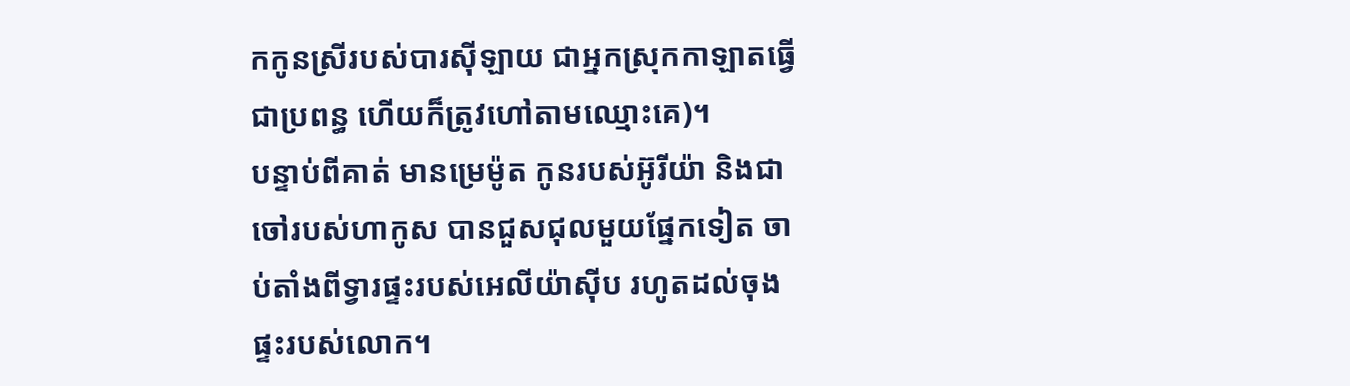កកូនស្រីរបស់បារស៊ីឡាយ ជាអ្នកស្រុកកាឡាតធ្វើជាប្រពន្ធ ហើយក៏ត្រូវហៅតាមឈ្មោះគេ)។
បន្ទាប់ពីគាត់ មានម្រេម៉ូត កូនរបស់អ៊ូរីយ៉ា និងជាចៅរបស់ហាកូស បានជួសជុលមួយផ្នែកទៀត ចាប់តាំងពីទ្វារផ្ទះរបស់អេលីយ៉ាស៊ីប រហូតដល់ចុងផ្ទះរបស់លោក។